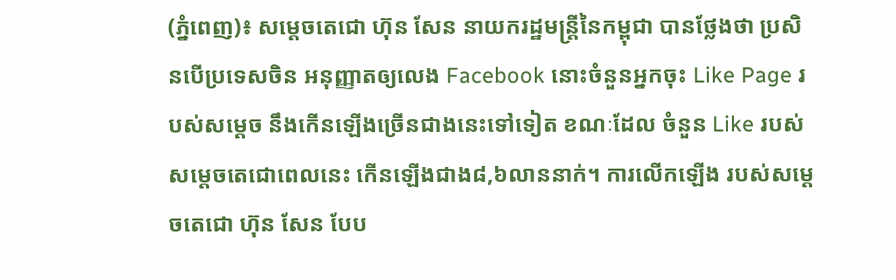(ភ្នំពេញ)៖ សម្ដេចតេជោ ហ៊ុន សែន នាយករដ្ឋមន្ដ្រីនៃកម្ពុជា បានថ្លែងថា ប្រសិនបើប្រទេសចិន អនុញ្ញាតឲ្យលេង Facebook នោះចំនួនអ្នកចុះ Like Page របស់សម្ដេច នឹងកើនឡើងច្រើនជាងនេះទៅទៀត ខណៈដែល ចំនួន Like របស់សម្តេចតេជោពេលនេះ កើនឡើងជាង៨,៦លាននាក់។ ការលើកឡើង របស់សម្តេចតេជោ ហ៊ុន សែន បែប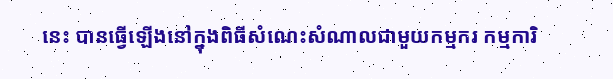នេះ បានធ្វើឡើងនៅក្នុងពិធីសំណេះសំណាលជាមួយកម្មករ កម្មការិ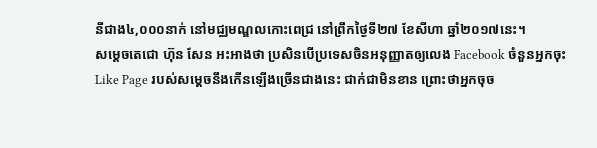នីជាង៤,០០០នាក់ នៅមជ្ឈមណ្ឌលកោះពេជ្រ នៅព្រឹកថ្ងៃទី២៧ ខែសីហា ឆ្នាំ២០១៧នេះ។
សម្ដេចតេជោ ហ៊ុន សែន អះអាងថា ប្រសិនបើប្រទេសចិនអនុញ្ញាតឲ្យលេង Facebook ចំនួនអ្នកចុះ Like Page របស់សម្ដេចនឹងកើនឡើងច្រើនជាងនេះ ជាក់ជាមិនខាន ព្រោះថាអ្នកចុច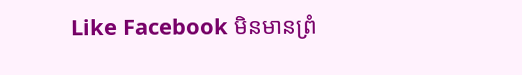Like Facebook មិនមានព្រំ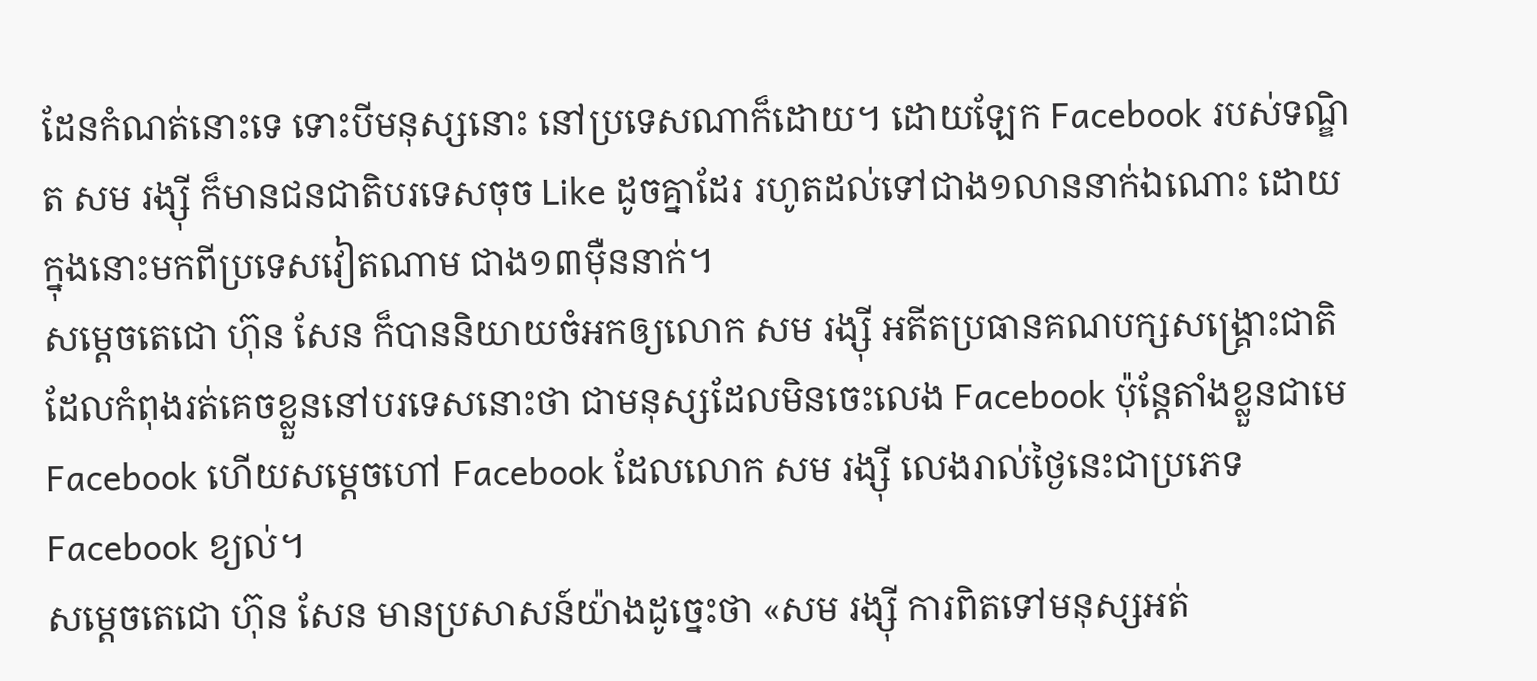ដែនកំណត់នោះទេ ទោះបីមនុស្សនោះ នៅប្រទេសណាក៏ដោយ។ ដោយឡែក Facebook របស់ទណ្ឌិត សម រង្ស៊ី ក៏មានជនជាតិបរទេសចុច Like ដូចគ្នាដែរ រហូតដល់ទៅជាង១លាននាក់ឯណោះ ដោយក្នុងនោះមកពីប្រទេសវៀតណាម ជាង១៣ម៉ឺននាក់។
សម្ដេចតេជោ ហ៊ុន សែន ក៏បាននិយាយចំអកឲ្យលោក សម រង្ស៊ី អតីតប្រធានគណបក្សសង្រ្គោះជាតិ ដែលកំពុងរត់គេចខ្លួននៅបរទេសនោះថា ជាមនុស្សដែលមិនចេះលេង Facebook ប៉ុន្ដែតាំងខ្លួនជាមេ Facebook ហើយសម្ដេចហៅ Facebook ដែលលោក សម រង្ស៊ី លេងរាល់ថ្ងៃនេះជាប្រភេទ Facebook ខ្យល់។
សម្ដេចតេជោ ហ៊ុន សែន មានប្រសាសន៍យ៉ាងដូច្នេះថា «សម រង្ស៊ី ការពិតទៅមនុស្សអត់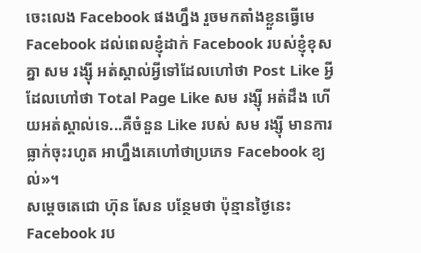ចេះលេង Facebook ផងហ្នឹង រួចមកតាំងខ្លួនធ្វើមេ Facebook ដល់ពេលខ្ញុំដាក់ Facebook របស់ខ្ញុំខុសគ្នា សម រង្ស៊ី អត់ស្គាល់អ្វីទៅដែលហៅថា Post Like អ្វីដែលហៅថា Total Page Like សម រង្ស៊ី អត់ដឹង ហើយអត់ស្គាល់ទេ...គឺចំនួន Like របស់ សម រង្ស៊ី មានការធ្លាក់ចុះរហូត អាហ្នឹងគេហៅថាប្រភេទ Facebook ខ្យល់»។
សម្ដេចតេជោ ហ៊ុន សែន បន្ថែមថា ប៉ុន្មានថ្ងៃនេះ Facebook រប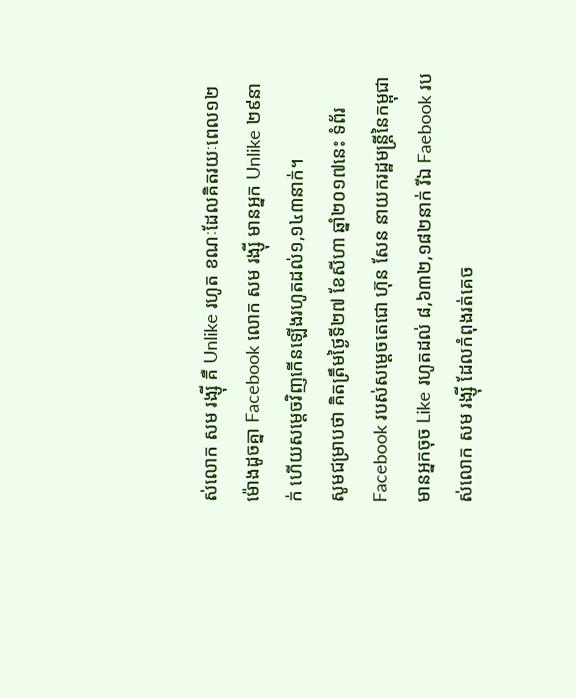ស់លោក សម រង្ស៊ី គឺ Unlike រហូត ខណៈដែលគិតរយៈពេល១២ម៉ោងដូចគ្នា Facebook លោក សម រង្ស៊ី មានអ្នក Unlike ២៩នាក់ ហើយសម្ដេចវិញកើនឡើងរហូតដល់១,១៤៣នាក់។
សូមជម្រាបថា គិតត្រឹមថ្ងៃទី២៧ ខែសីហា ឆ្នាំ២០១៧នេះ ទំព័រ Facebook របស់សម្ដេចតេជោ ហ៊ុន សែន នាយករដ្ឋមន្ដ្រីនៃកម្ពុជា មានអ្នកចុច Like រហូតដល់ ៨,៦៣២,១៨២នាក់ រីឯ Faebook របស់លោក សម រង្ស៊ី ដែលកំពុងរត់គេច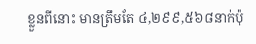ខ្លួនពីនោះ មានត្រឹមតែ ៤,២៩៩,៥៦៨នាក់ប៉ុ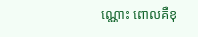ណ្ណោះ ពោលគឺខុ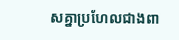សគ្នាប្រហែលជាងពា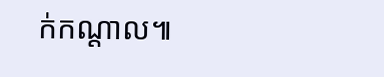ក់កណ្ដាល៕